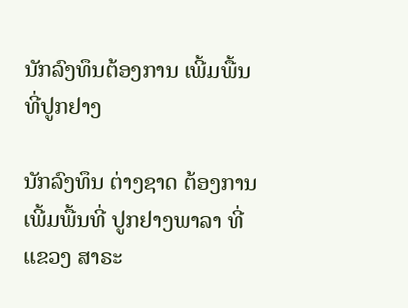ນັກລົງທຶນຕ້ອງການ ເພີ້ມພື້ນທີ່ປູກຢາງ

ນັກລົງທຶນ ຕ່າງຊາດ ຕ້ອງການ ເພີ້ມພື້ນທີ່ ປູກຢາງພາລາ ທີ່ແຂວງ ສາຣະ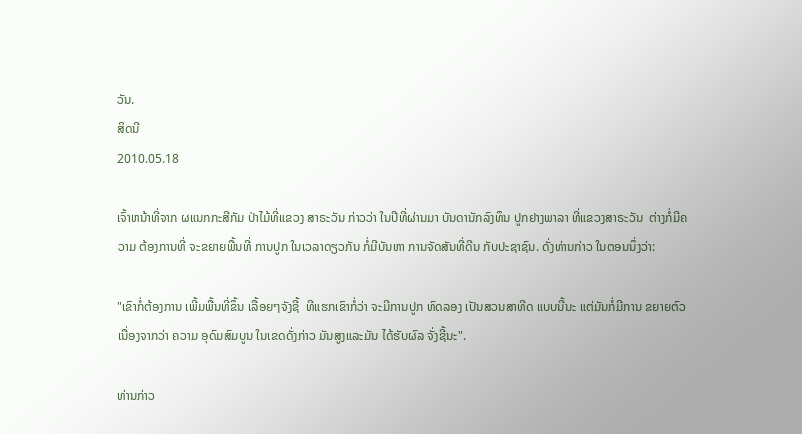ວັນ.
ສິດນີ
2010.05.18

ເຈົ້າຫນ້າທີ່ຈາກ ຜແນກກະສີກັມ ປ່າໄມ້ທີ່ແຂວງ ສາຣະວັນ ກ່າວວ່າ ໃນປີທີ່ຜ່ານມາ ບັນດານັກລົງທຶນ ປູກຢາງພາລາ ທີ່ແຂວງສາຣະວັນ  ຕ່າງກໍ່ມີຄວາມ ຕ້ອງການທີ່ ຈະຂຍາຍພື້ນທີ່ ການປູກ ໃນເວລາດຽວກັນ ກໍ່ມີບັນຫາ ການຈັດສັນທີ່ດີນ ກັບປະຊາຊົນ. ດັ່ງທ່ານກ່າວ ໃນຕອນນຶ່ງວ່າ:

"ເຂົາກໍ່ຕ້ອງການ ເພີ້ມພື້ນທີ່ຂຶ້ນ ເລື້ອຍໆຈັງຊີ້  ທີແຮກເຂົາກໍ່ວ່າ ຈະມີການປູກ ທົດລອງ ເປັນສວນສາທີດ ແບບນີ້ນະ ແຕ່ມັນກໍ່ມີການ ຂຍາຍຕົວ ເນື່ອງຈາກວ່າ ຄວາມ ອຸດົມສົມບູນ ໃນເຂດດັ່ງກ່າວ ມັນສູງແລະມັນ ໄດ້ຮັບຜົລ ຈັ່ງຊີ້ນະ".

ທ່ານກ່າວ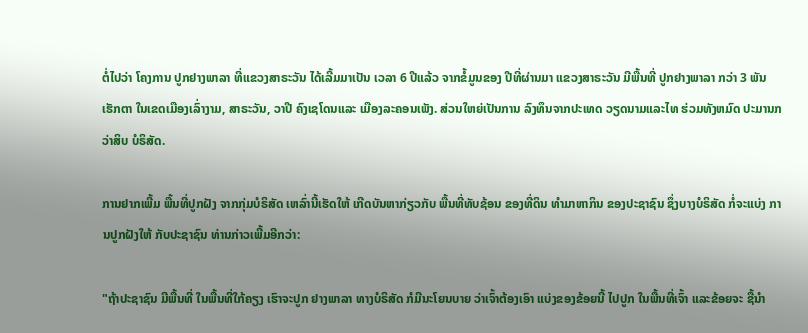ຕໍ່ໄປວ່າ ໂຄງການ ປູກຢາງພາລາ ທີ່ແຂວງສາຣະວັນ ໄດ້ເລີ້ມມາເປັນ ເວລາ 6 ປີແລ້ວ ຈາກຂໍ້ມູນຂອງ ປີທີ່ຜ່ານມາ ແຂວງສາຣະວັນ ມີພື້ນທີ່ ປູກຢາງພາລາ ກວ່າ 3 ພັນເຮັກຕາ ໃນເຂດເມືອງເລົ່າງາມ, ສາຣະວັນ, ວາປີ ຄົງເຊໂດນແລະ ເມືອງລະຄອນເພັງ. ສ່ວນໃຫຍ່ເປັນການ ລົງທຶນຈາກປະເທດ ວຽດນາມແລະໄທ ຮ່ວມທັງຫມົດ ປະມານກວ່າສິບ ບໍຣິສັດ.

ການຢາກເພີ້ມ ພື້ນທີ່ປູກຝັງ ຈາກກຸ່ມບໍຣິສັດ ເຫລົ່ານີ້ເຮັດໃຫ້ ເກີດບັນຫາກ່ຽວກັບ ພື້ນທີ່ທັບຊ້ອນ ຂອງທີ່ດິນ ທຳມາຫາກິນ ຂອງປະຊາຊົນ ຊຶ່ງບາງບໍຣິສັດ ກໍ່ຈະແບ່ງ ການປູກຝັງໃຫ້ ກັບປະຊາຊົນ ທ່ານກ່າວເພີ້ມອີກວ່າ:

"ຖ້າປະຊາຊົນ ມີພື້ນທີ່ ໃນພື້ນທີ່ໃກ້ຄຽງ ເຮົາຈະປູກ ຢາງພາລາ ທາງບໍຣິສັດ ກໍມີນະໂຍນບາຍ ວ່າເຈົ້າຕ້ອງເອົາ ແບ່ງຂອງຂ້ອຍນີ້ ໄປປູກ ໃນພື້ນທີ່ເຈົ້າ ແລະຂ້ອຍຈະ ຊື້ນຳ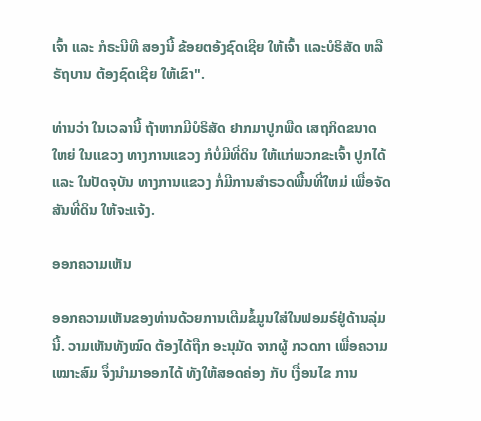ເຈົ້າ ແລະ ກໍຣະນີທີ ສອງນີ້ ຂ້ອຍຕອ້ງຊົດເຊີຍ ໃຫ້ເຈົ້າ ແລະບໍຣິສັດ ຫລືຣັຖບານ ຕ້ອງຊົດເຊີຍ ໃຫ້ເຂົາ".

ທ່ານວ່າ ໃນເວລານີ້ ຖ້າຫາກມີບໍຣິສັດ ຢາກມາປູກພືດ ເສຖກິດຂນາດໃຫຍ່ ໃນແຂວງ ທາງການແຂວງ ກໍບໍ່ມີທີ່ດິນ ໃຫ້ແກ່ພວກຂະເຈົ້າ ປູກໄດ້ ແລະ ໃນປັດຈຸບັນ ທາງການແຂວງ ກໍ່ມີການສຳຣວດພື້ນທີ່ໃຫມ່ ເພື່ອຈັດສັນທີ່ດິນ ໃຫ້ຈະແຈ້ງ.

ອອກຄວາມເຫັນ

ອອກຄວາມເຫັນຂອງທ່ານດ້ວຍການເຕີມຂໍ້ມູນໃສ່ໃນຟອມຣ໌ຢູ່ດ້ານລຸ່ມນີ້. ວາມເຫັນທັງໝົດ ຕ້ອງໄດ້ຖືກ ອະນຸມັດ ຈາກຜູ້ ກວດກາ ເພື່ອຄວາມເໝາະສົມ ຈຶ່ງນໍາມາອອກໄດ້ ທັງໃຫ້ສອດຄ່ອງ ກັບ ເງື່ອນໄຂ ການ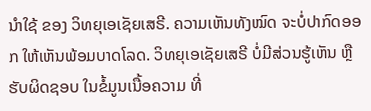ນຳໃຊ້ ຂອງ ວິທຍຸເອເຊັຍເສຣີ. ຄວາມເຫັນທັງໝົດ ຈະບໍ່ປາກົດອອກ ໃຫ້ເຫັນພ້ອມບາດໂລດ. ວິທຍຸເອເຊັຍເສຣີ ບໍ່ມີສ່ວນຮູ້ເຫັນ ຫຼືຮັບຜິດຊອບ ໃນຂໍ້ມູນເນື້ອຄວາມ ທີ່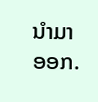ນໍາມາອອກ.